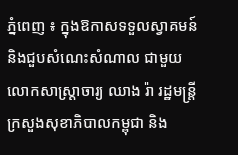ភ្នំពេញ ៖ ក្នុងឱកាសទទួលស្វាគមន៍ និងជួបសំណេះសំណាល ជាមួយលោកសាស្រ្តាចារ្យ ឈាង រ៉ា រដ្ឋមន្រ្តីក្រសួងសុខាភិបាលកម្ពុជា និង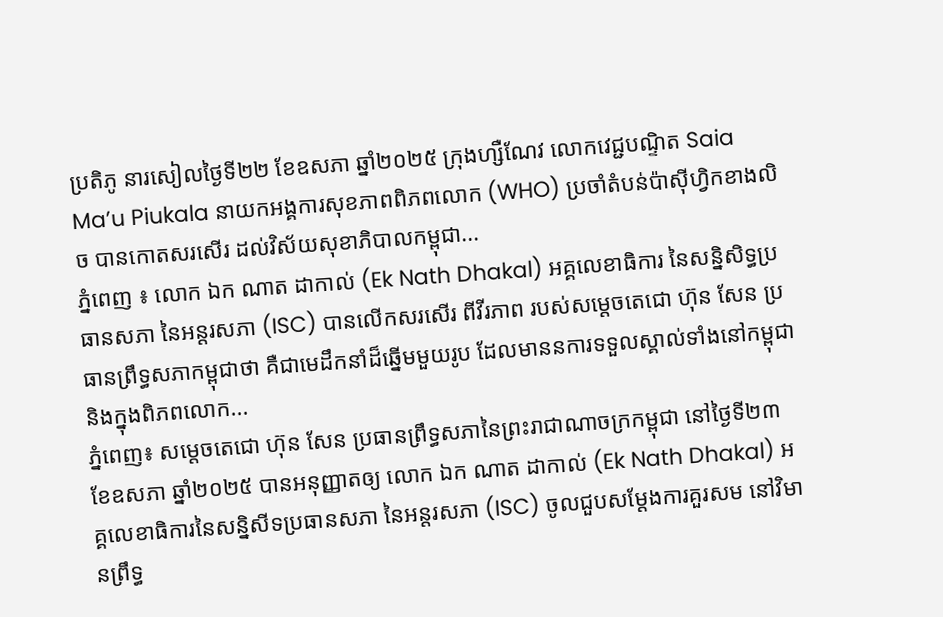ប្រតិភូ នារសៀលថ្ងៃទី២២ ខែឧសភា ឆ្នាំ២០២៥ ក្រុងហ្សឺណែវ លោកវេជ្ជបណ្ទិត Saia Ma’u Piukala នាយកអង្គការសុខភាពពិភពលោក (WHO) ប្រចាំតំបន់ប៉ាស៊ីហ្វិកខាងលិច បានកោតសរសើរ ដល់វិស័យសុខាភិបាលកម្ពុជា...
ភ្នំពេញ ៖ លោក ឯក ណាត ដាកាល់ (Ek Nath Dhakal) អគ្គលេខាធិការ នៃសន្និសិទ្ធប្រធានសភា នៃអន្តរសភា (ISC) បានលើកសរសើរ ពីវីរភាព របស់សម្តេចតេជោ ហ៊ុន សែន ប្រធានព្រឹទ្ធសភាកម្ពុជាថា គឺជាមេដឹកនាំដ៏ឆ្នើមមួយរូប ដែលមាននការទទួលស្គាល់ទាំងនៅកម្ពុជា និងក្នុងពិភពលោក...
ភ្នំពេញ៖ សម្តេចតេជោ ហ៊ុន សែន ប្រធានព្រឹទ្ធសភានៃព្រះរាជាណាចក្រកម្ពុជា នៅថ្ងៃទី២៣ ខែឧសភា ឆ្នាំ២០២៥ បានអនុញ្ញាតឲ្យ លោក ឯក ណាត ដាកាល់ (Ek Nath Dhakal) អគ្គលេខាធិការនៃសន្និសីទប្រធានសភា នៃអន្តរសភា (ISC) ចូលជួបសម្តែងការគួរសម នៅវិមានព្រឹទ្ធ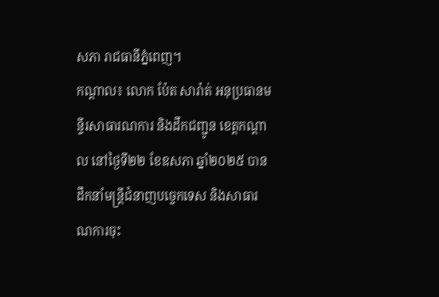សភា រាជធានីភ្នំពេញ។
កណ្ដាល៖ លោក ប៉ែត សារ៉ាត់ អនុប្រធានមន្ទីរសាធារណការ និងដឹកជញ្ជូន ខេត្តកណ្តាល នៅថ្ងៃទី២២ ខែឧសភា ឆ្នាំ២០២៥ បានដឹកនាំមន្ត្រីជំនាញបច្ចេកទេស និងសាធារណការចុះ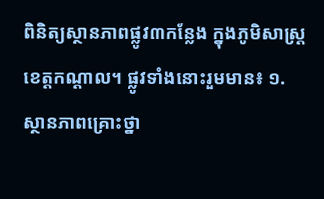ពិនិត្យស្ថានភាពផ្លូវ៣កន្លែង ក្នុងភូមិសាស្រ្តខេត្តកណ្ដាល។ ផ្លូវទាំងនោះរួមមាន៖ ១. ស្ថានភាពគ្រោះថ្នា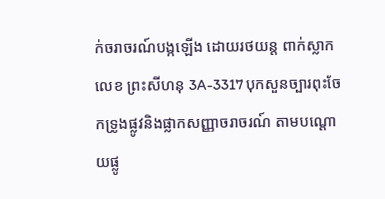ក់ចរាចរណ៍បង្កឡើង ដោយរថយន្ត ពាក់ស្លាកលេខ ព្រះសីហនុ 3A-3317 បុកសួនច្បារពុះចែកទ្រូងផ្លូវនិងផ្លាកសញ្ញាចរាចរណ៍ តាមបណ្ដោយផ្លូ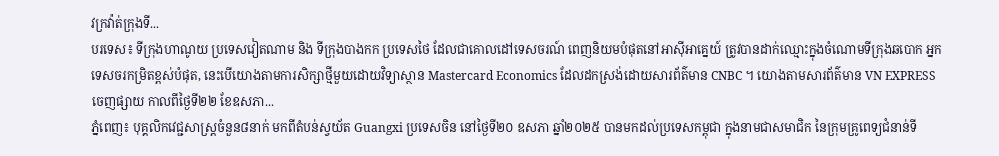វក្រវ៉ាត់ក្រុងទី...
បរទេស៖ ទីក្រុងហាណូយ ប្រទេសវៀតណាម និង ទីក្រុងបាងកក ប្រទេសថៃ ដែលជាគោលដៅទេសចរណ៍ ពេញនិយមបំផុតនៅអាស៊ីអាគ្នេយ៍ ត្រូវបានដាក់ឈ្មោះក្នុងចំណោមទីក្រុងឆបោក អ្នកទេសចរកម្រិតខ្ពស់បំផុត, នេះបើយោងតាមការសិក្សាថ្មីមួយដោយវិទ្យាស្ថាន Mastercard Economics ដែលដកស្រង់ដោយសារព័ត៌មាន CNBC ។ យោងតាមសារព័ត៌មាន VN EXPRESS ចេញផ្សាយ កាលពីថ្ងៃទី២២ ខែឧសភា...
ភ្នំពេញ៖ បុគ្គលិកវេជ្ជសាស្រ្តចំនួន៨នាក់ មកពីតំបន់ស្វយ័ត Guangxi ប្រទេសចិន នៅថ្ងៃទី២០ ឧសភា ឆ្នាំ២០២៥ បានមកដល់ប្រទេសកម្ពុជា ក្នុងនាមជាសមាជិក នៃក្រុមគ្រូពេទ្យជំនាន់ទី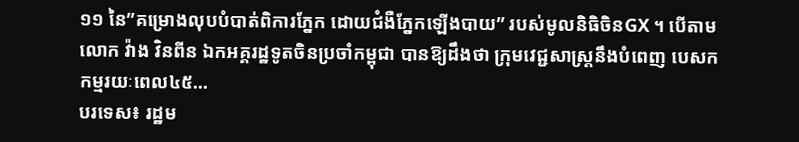១១ នៃ”គម្រោងលុបបំបាត់ពិការភ្នែក ដោយជំងឺភ្នែកឡើងបាយ” របស់មូលនិធិចិនGX ។ បើតាមលោក វ៉ាង វិនពីន ឯកអគ្គរដ្ឋទូតចិនប្រចាំកម្ពុជា បានឱ្យដឹងថា ក្រុមវេជ្ជសាស្រ្តនឹងបំពេញ បេសកកម្មរយៈពេល៤៥...
បរទេស៖ រដ្ឋម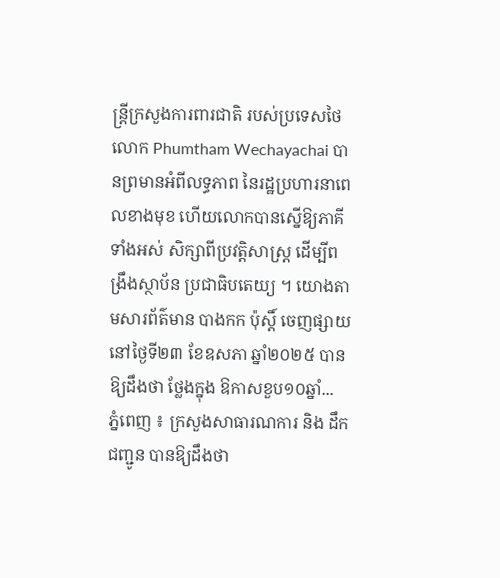ន្ត្រីក្រសួងការពារជាតិ របស់ប្រទេសថៃ លោក Phumtham Wechayachai បានព្រមានអំពីលទ្ធភាព នៃរដ្ឋប្រហារនាពេលខាងមុខ ហើយលោកបានស្នើឱ្យភាគីទាំងអស់ សិក្សាពីប្រវត្តិសាស្ត្រ ដើម្បីពង្រឹងស្ថាប័ន ប្រជាធិបតេយ្យ ។ យោងតាមសារព័ត៌មាន បាងកក ប៉ុស្តិ៍ ចេញផ្សាយនៅថ្ងៃទី២៣ ខែឧសភា ឆ្នាំ២០២៥ បានឱ្យដឹងថា ថ្លែងក្នុង ឱកាសខួប១០ឆ្នាំ...
ភ្នំពេញ ៖ ក្រសួងសាធារណការ និង ដឹកជញ្ជូន បានឱ្យដឹងថា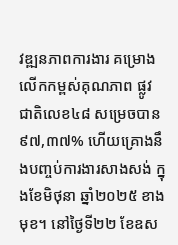វឌ្ឍនភាពការងារ គម្រោងលើកកម្ពស់គុណភាព ផ្លូវជាតិលេខ៤៨ សម្រេចបាន ៩៧,៣៧% ហើយគ្រោងនឹងបញ្ចប់ការងារសាងសង់ ក្នុងខែមិថុនា ឆ្នាំ២០២៥ ខាងមុខ។ នៅថ្ងៃទី២២ ខែឧស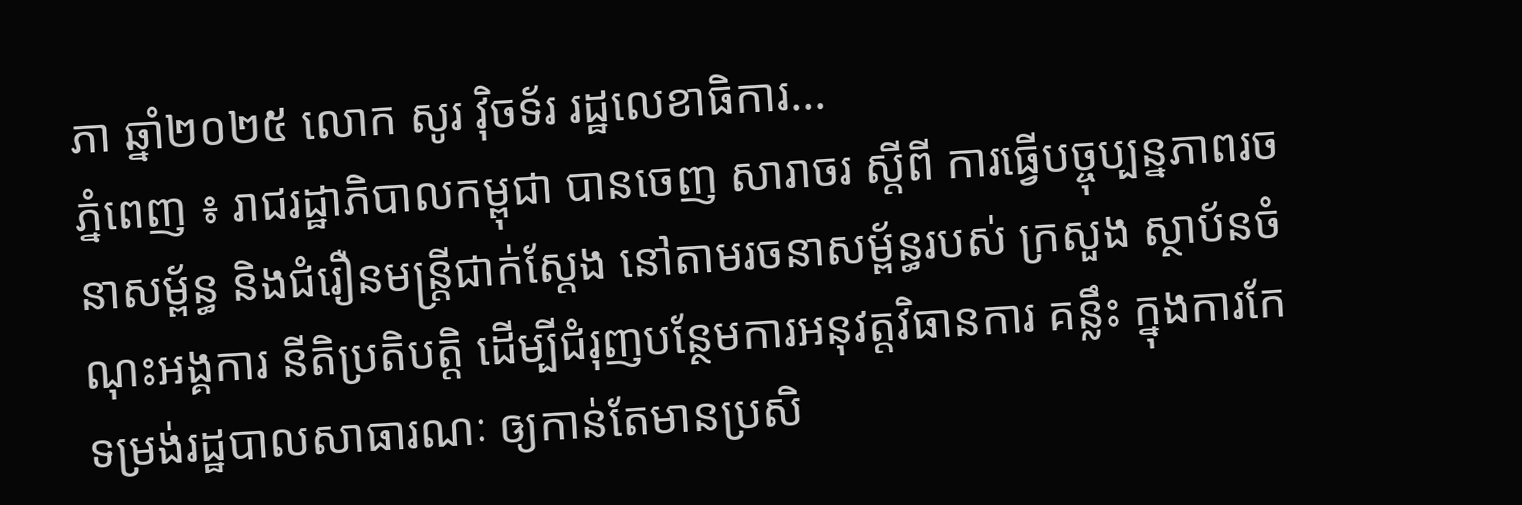ភា ឆ្នាំ២០២៥ លោក សូរ វ៉ិចទ័រ រដ្ឋលេខាធិការ...
ភ្នំពេញ ៖ រាជរដ្ឋាភិបាលកម្ពុជា បានចេញ សារាចរ ស្តីពី ការធ្វើបច្ចុប្បន្នភាពរចនាសម្ព័ន្ធ និងជំរឿនមន្ត្រីជាក់ស្តែង នៅតាមរចនាសម្ព័ន្ធរបស់ ក្រសួង ស្ថាប័នចំណុះអង្គការ នីតិប្រតិបត្តិ ដើម្បីជំរុញបន្ថែមការអនុវត្តវិធានការ គន្លឹះ ក្នុងការកែទម្រង់រដ្ឋបាលសាធារណៈ ឲ្យកាន់តែមានប្រសិ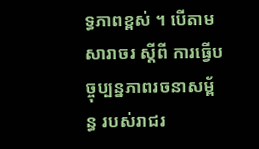ទ្ធភាពខ្ពស់ ។ បើតាម សារាចរ ស្តីពី ការធ្វើបច្ចុប្បន្នភាពរចនាសម្ព័ន្ធ របស់រាជរ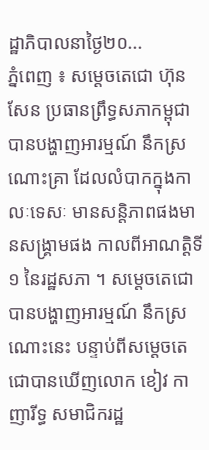ដ្ឋាភិបាលនាថ្ងៃ២០...
ភ្នំពេញ ៖ សម្តេចតេជោ ហ៊ុន សែន ប្រធានព្រឹទ្ធសភាកម្ពុជា បានបង្ហាញអារម្មណ៍ នឹកស្រណោះគ្រា ដែលលំបាកក្នុងកាលៈទេសៈ មានសន្តិភាពផងមានសង្គ្រាមផង កាលពីអាណត្តិទី១ នៃរដ្ឋសភា ។ សម្តេចតេជោបានបង្ហាញអារម្មណ៍ នឹកស្រណោះនេះ បន្ទាប់ពីសម្តេចតេជោបានឃើញលោក ខៀវ កាញារីទ្ធ សមាជិករដ្ឋ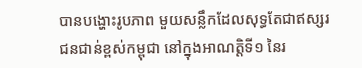បានបង្ហោះរូបភាព មួយសន្លឹកដែលសុទ្ធតែជាឥស្សរជនជាន់ខ្ពស់កម្ពុជា នៅក្នុងអាណត្តិទី១ នៃរ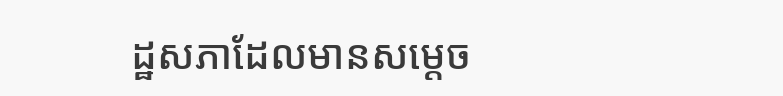ដ្ឋសភាដែលមានសម្តេច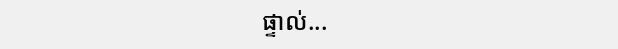ផ្ទាល់...